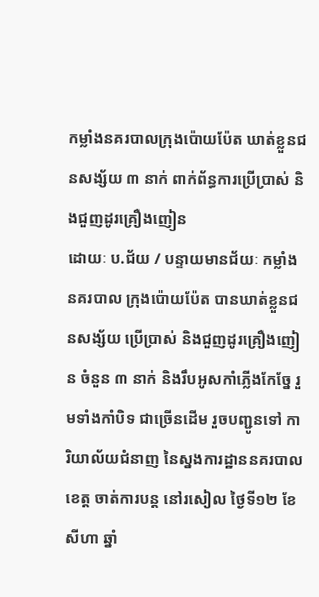កម្លាំងនគរបាលក្រុងប៉ោយប៉ែត ឃាត់ខ្លួនជនសង្ស័យ ៣ នាក់ ពាក់ព័ន្ធការប្រើប្រាស់ និងជួញដូរគ្រឿងញៀន
ដោយៈ ប.ជ័យ / បន្ទាយមានជ័យៈ កម្លាំងនគរបាល ក្រុងប៉ោយប៉ែត បានឃាត់ខ្លួនជនសង្ស័យ ប្រើប្រាស់ និងជួញដូរគ្រឿងញៀន ចំនួន ៣ នាក់ និងរឹបអូសកាំភ្លើងកែច្នែ រួមទាំងកាំបិទ ជាច្រើនដើម រួចបញ្ជូនទៅ ការិយាល័យជំនាញ នៃស្នងការដ្ឋាននគរបាលខេត្ត ចាត់ការបន្ត នៅរសៀល ថ្ងៃទី១២ ខែសីហា ឆ្នាំ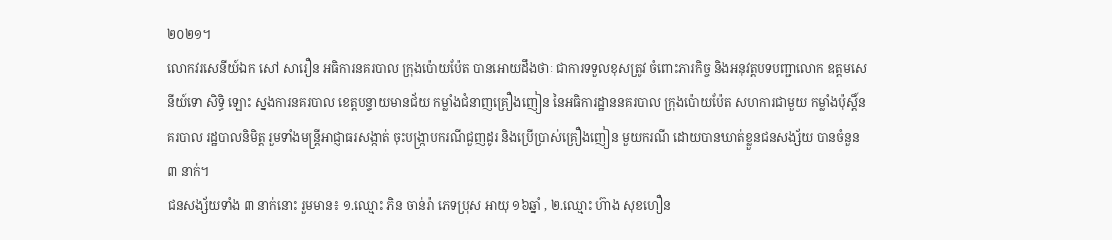២០២១។
លោកវរសេនីយ៍ឯក សៅ សារឿន អធិការនគរបាល ក្រុងប៉ោយប៉ែត បានអោយដឹងថាៈ ជាការទទួលខុសត្រូវ ចំពោះភារកិច្ច និងអនុវត្តបទបញ្ជាលោក ឧត្តមសេនីយ៍ទោ សិទ្ធិ ឡោះ ស្នងការនគរបាល ខេត្តបន្ទាយមានជ័យ កម្លាំងជំនាញគ្រឿងញៀន នៃអធិការដ្ឋាននគរបាល ក្រុងប៉ោយប៉ែត សហការជាមួយ កម្លាំងប៉ុស្តិ៍នគរបាល រដ្ឋបាលនិមិត្ត រួមទាំងមន្ត្រីអាជ្ញាធរសង្កាត់ ចុះបង្ក្រាបករណីជួញដូរ និងប្រើប្រាស់គ្រឿងញៀន មួយករណី ដោយបានឃាត់ខ្លួនជនសង្ស័យ បានចំនួន ៣ នាក់។
ជនសង្ស័យទាំង ៣ នាក់នោះ រួមមាន៖ ១.ឈ្មោះ ភិន ចាន់រ៉ា ភេទប្រុស អាយុ ១៦ឆ្នាំ , ២.ឈ្មោះ ហ៊ាង សុខហឿន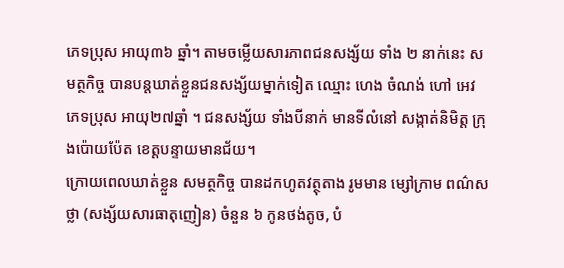ភេទប្រុស អាយុ៣៦ ឆ្នាំ។ តាមចម្លើយសារភាពជនសង្ស័យ ទាំង ២ នាក់នេះ សមត្ថកិច្ច បានបន្តឃាត់ខ្លួនជនសង្ស័យម្នាក់ទៀត ឈ្មោះ ហេង ចំណង់ ហៅ អេវ ភេទប្រុស អាយុ២៧ឆ្នាំ ។ ជនសង្ស័យ ទាំងបីនាក់ មានទីលំនៅ សង្កាត់និមិត្ត ក្រុងប៉ោយប៉ែត ខេត្តបន្ទាយមានជ័យ។
ក្រោយពេលឃាត់ខ្លួន សមត្ថកិច្ច បានដកហូតវត្ថុតាង រូមមាន ម្សៅក្រាម ពណ៌សថ្លា (សង្ស័យសារធាតុញៀន) ចំនួន ៦ កូនថង់តូច, បំ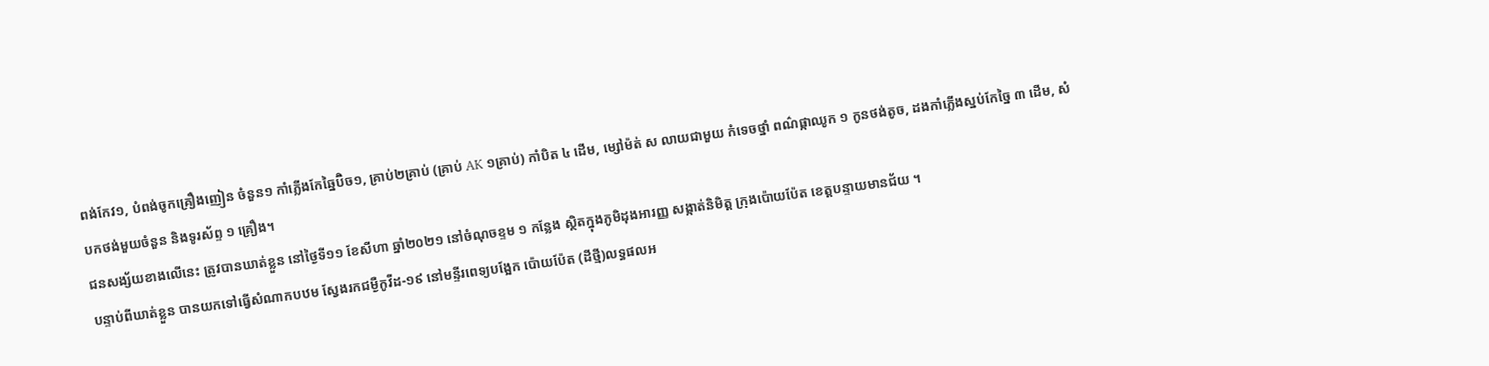ពង់កែវ១, បំពង់ចូកគ្រឿងញៀន ចំនួន១ កាំភ្លើងកែឆ្នៃប៊ិច១, គ្រាប់២គ្រាប់ (គ្រាប់ AK ១គ្រាប់) កាំបិត ៤ ដើម, ម្សៅម៉ត់ ស លាយជាមួយ កំទេចថ្នាំ ពណ៌ផ្កាឈូក ១ កូនថង់តូច, ដងកាំភ្លើងស្នប់កែច្នៃ ៣ ដើម, សំបកថង់មួយចំនួន និងទូរស័ព្ទ ១ គ្រឿង។
ជនសង្ស័យខាងលើនេះ ត្រូវបានឃាត់ខ្លួន នៅថ្ងៃទី១១ ខែសីហា ឆ្នាំ២០២១ នៅចំណុចខ្ទម ១ កន្លែង ស្ថិតក្នុងភូមិដុងអារញ្ញ សង្កាត់និមិត្ត ក្រុងប៉ោយប៉ែត ខេត្តបន្ទាយមានជ័យ ។
បន្ទាប់ពីឃាត់ខ្លួន បានយកទៅធ្វើសំណាកបឋម ស្វែងរកជម្ងឺកូវីដ-១៩ នៅមន្ទីរពេទ្យបង្អែក ប៉ោយប៉ែត (ដីថ្មី)លទ្ធផលអ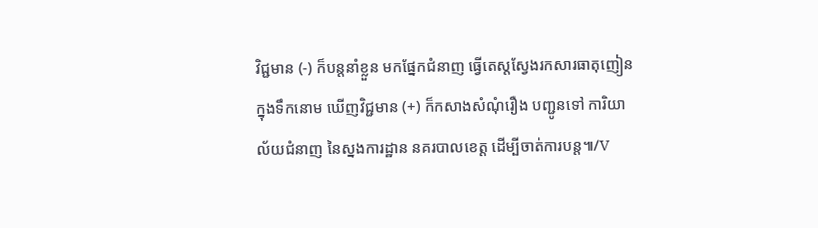វិជ្ជមាន (-) ក៏បន្តនាំខ្លួន មកផ្នែកជំនាញ ធ្វើតេស្តស្វែងរកសារធាតុញៀន ក្នុងទឹកនោម ឃើញវិជ្ជមាន (+) ក៏កសាងសំណុំរឿង បញ្ជូនទៅ ការិយាល័យជំនាញ នៃស្នងការដ្ឋាន នគរបាលខេត្ត ដើម្បីចាត់ការបន្ត៕/V